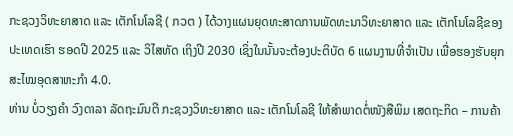ກະຊວງວິທະຍາສາດ ແລະ ເຕັກໂນໂລຊີ ( ກວຕ ) ໄດ້ວາງແຜນຍຸດທະສາດການພັດທະນາວິທະຍາສາດ ແລະ ເຕັກໂນໂລຊີຂອງປະເທດເຮົາ ຮອດປີ 2025 ແລະ ວິໄສທັດ ເຖິງປີ 2030 ເຊິ່ງໃນນັ້ນຈະຕ້ອງປະຕິບັດ 6 ແຜນງານທີ່ຈໍາເປັນ ເພື່ອຮອງຮັບຍຸກສະໄໝອຸດສາຫະກໍາ 4.0.
ທ່ານ ບໍ່ວຽງຄຳ ວົງດາລາ ລັດຖະມົນຕີ ກະຊວງວິທະຍາສາດ ແລະ ເຕັກໂນໂລຊີ ໃຫ້ສໍາພາດຕໍ່ໜັງສືພິມ ເສດຖະກິດ – ການຄ້າ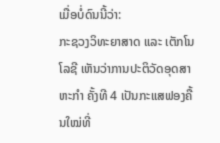ເມື່ອບໍ່ດົນນີ້ວ່າ:
ກະຊວງວິທະຍາສາດ ແລະ ເຕັກໂນໂລຊີ ເຫັນວ່າການປະຕິວັດອຸດສາຫະກໍາ ຄັ້ງທີ 4 ເປັນກະແສຟອງຄື້ນໃໝ່ທີ່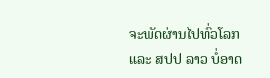ຈະພັດຜ່ານໄປທົ່ວໂລກ ແລະ ສປປ ລາວ ບໍ່ອາດ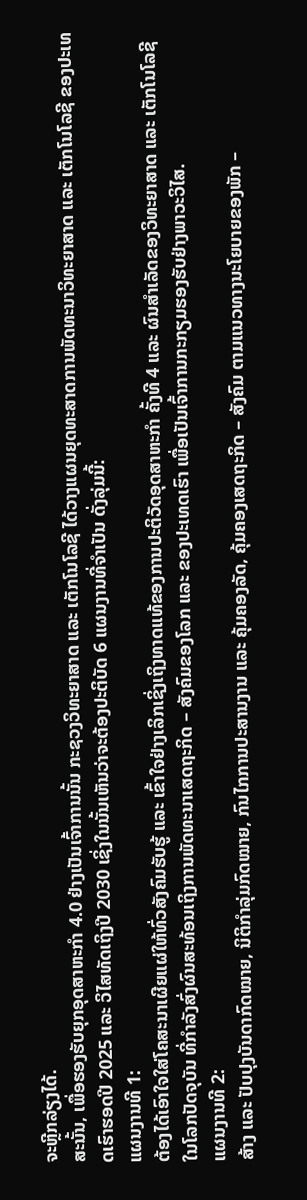ຈະຫຼີກລ່ຽງໄດ້.
ສະນັ້ນ, ເພື່ອຮອງຮັບຍຸກອຸດສາຫະກໍາ 4.0 ຢ່າງເປັນເຈົ້າການນັ້ນ ກະຊວງວິທະຍາສາດ ແລະ ເຕັກໂນໂລຊີ ໄດ້ວາງແຜນຍຸດທະສາດການພັດທະນາວິທະຍາສາດ ແລະ ເຕັກໂນໂລຊີ ຂອງປະເທດເຮົາຮອດປີ 2025 ແລະ ວິໄສທັດເຖິງປີ 2030 ເຊິ່ງໃນນັ້ນເຫັນວ່າຈະຕ້ອງປະຕິບັດ 6 ແຜນງານທີ່ຈໍາເປັນ ດັ່ງລຸ່ມນີ້:
ແຜນງານທີ 1:
ຕ້ອງໄດ້ເອົາໃຈໃສ່ໂຄສະນາເຜີຍແຜ່ໃຫ້ທົ່ວສັງຄົມຮັບຮູ້ ແລະ ເຂົ້າໃຈຢ່າງເລິກເຊິ່ງເຖິງທາດແທ້ຂອງການປະຕິວັດອຸດສາຫະກໍາ ຄັ້ງທີ 4 ແລະ ຜົນສໍາເລັດຂອງວິທະຍາສາດ ແລະ ເຕັກໂນໂລຊີໃນໂລກປັດຈຸບັນ ທີ່ກໍາລັງສົ່ງຜົນສະທ້ອນເຖິງການພັດທະນາເສດຖະກິດ – ສັງຄົມຂອງໂລກ ແລະ ຂອງປະເທດເຮົາ ເພື່ອເປັນເຈົ້າການກະກຽມຮອງຮັບຢ່າງພາວະວິໄສ.
ແຜນງານທີ 2:
ສ້າງ ແລະ ປັບປຸງບັນດາກົດໝາຍ, ນິຕິກໍາລຸ່ມກົດໝາຍ, ກົນໄກການປະສານງານ ແລະ ຄຸ້ມຄອງລັດ, ຄຸ້ມຄອງເສດຖະກິດ – ສັງຄົມ ຕາມແນວທາງນະໂຍບາຍຂອງພັກ –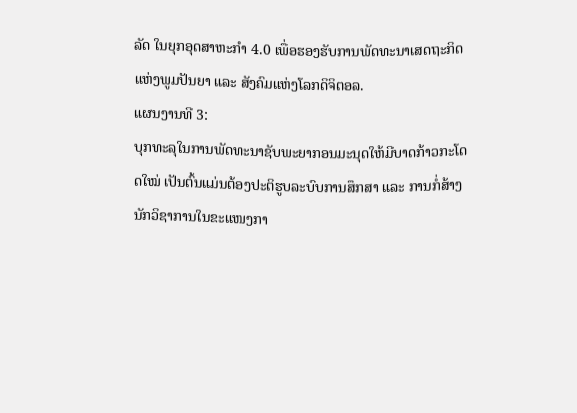ລັດ ໃນຍຸກອຸດສາຫະກໍາ 4.0 ເພື່ອຮອງຮັບການພັດທະນາເສດຖະກິດແຫ່ງພູມປັນຍາ ແລະ ສັງຄົມແຫ່ງໂລກດິຈິຕອລ.
ແຜນງານທີ 3:
ບຸກທະລຸໃນການພັດທະນາຊັບພະຍາກອນມະນຸດໃຫ້ມີບາດກ້າວກະໂດດໃໝ່ ເປັນຕົ້ນແມ່ນຕ້ອງປະຕິຮູບລະບົບການສຶກສາ ແລະ ການກໍ່ສ້າງນັກວິຊາການໃນຂະແໜງກາ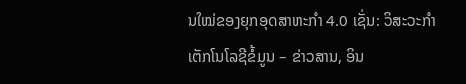ນໃໝ່ຂອງຍຸກອຸດສາຫະກໍາ 4.0 ເຊັ່ນ: ວິສະວະກໍາເຕັກໂນໂລຊີຂໍ້ມູນ – ຂ່າວສານ, ອິນ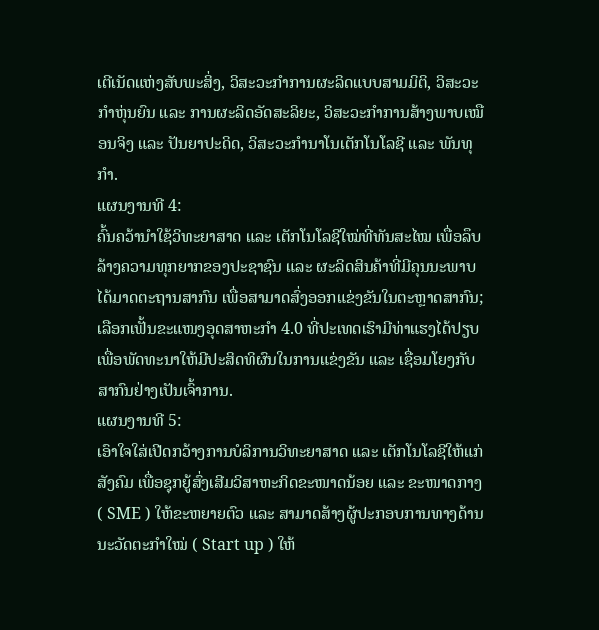ເຕີເນັດແຫ່ງສັບພະສິ່ງ, ວິສະວະກໍາການຜະລິດແບບສາມມິຕິ, ວິສະວະກໍາຫຸ່ນຍົນ ແລະ ການຜະລິດອັດສະລິຍະ, ວິສະວະກໍາການສ້າງພາບເໝືອນຈິງ ແລະ ປັນຍາປະດິດ, ວິສະວະກໍານາໂນເຕັກໂນໂລຊີ ແລະ ພັນທຸກໍາ.
ແຜນງານທີ 4:
ຄົ້ນຄວ້ານໍາໃຊ້ວິທະຍາສາດ ແລະ ເຕັກໂນໂລຊີໃໝ່ທີ່ທັນສະໄໝ ເພື່ອລຶບລ້າງຄວາມທຸກຍາກຂອງປະຊາຊົນ ແລະ ຜະລິດສິນຄ້າທີ່ມີຄຸນນະພາບໄດ້ມາດຕະຖານສາກົນ ເພື່ອສາມາດສົ່ງອອກແຂ່ງຂັນໃນຕະຫຼາດສາກົນ; ເລືອກເຟັ້ນຂະແໜງອຸດສາຫະກໍາ 4.0 ທີ່ປະເທດເຮົາມີທ່າແຮງໄດ້ປຽບ ເພື່ອພັດທະນາໃຫ້ມີປະສິດທິຜົນໃນການແຂ່ງຂັນ ແລະ ເຊື່ອມໂຍງກັບສາກົນຢ່າງເປັນເຈົ້າການ.
ແຜນງານທີ 5:
ເອົາໃຈໃສ່ເປີດກວ້າງການບໍລິການວິທະຍາສາດ ແລະ ເຕັກໂນໂລຊີໃຫ້ແກ່ສັງຄົມ ເພື່ອຊຸກຍູ້ສົ່ງເສີມວິສາຫະກິດຂະໜາດນ້ອຍ ແລະ ຂະໜາດກາງ ( SME ) ໃຫ້ຂະຫຍາຍຕົວ ແລະ ສາມາດສ້າງຜູ້ປະກອບການທາງດ້ານນະວັດຕະກໍາໃໝ່ ( Start up ) ໃຫ້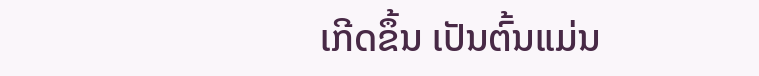ເກີດຂຶ້ນ ເປັນຕົ້ນແມ່ນ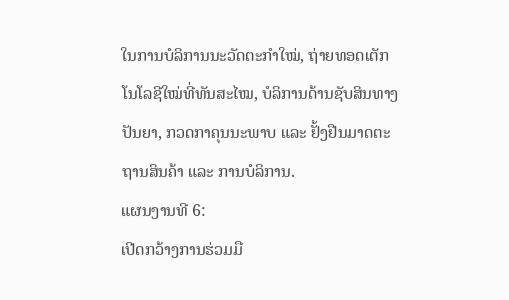ໃນການບໍລິການນະວັດຕະກໍາໃໝ່, ຖ່າຍທອດເຕັກໂນໂລຊີໃໝ່ທີ່ທັນສະໄໝ, ບໍລິການດ້ານຊັບສິນທາງປັນຍາ, ກວດກາຄຸນນະພາບ ແລະ ຢັ້ງຢືນມາດຕະຖານສິນຄ້າ ແລະ ການບໍລິການ.
ແຜນງານທີ 6:
ເປີດກວ້າງການຮ່ວມມື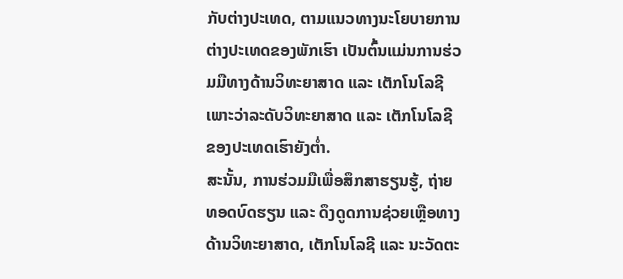ກັບຕ່າງປະເທດ, ຕາມແນວທາງນະໂຍບາຍການຕ່າງປະເທດຂອງພັກເຮົາ ເປັນຕົ້ນແມ່ນການຮ່ວມມືທາງດ້ານວິທະຍາສາດ ແລະ ເຕັກໂນໂລຊີ ເພາະວ່າລະດັບວິທະຍາສາດ ແລະ ເຕັກໂນໂລຊີຂອງປະເທດເຮົາຍັງຕໍ່າ.
ສະນັ້ນ, ການຮ່ວມມືເພື່ອສຶກສາຮຽນຮູ້, ຖ່າຍທອດບົດຮຽນ ແລະ ດຶງດູດການຊ່ວຍເຫຼືອທາງດ້ານວິທະຍາສາດ, ເຕັກໂນໂລຊີ ແລະ ນະວັດຕະ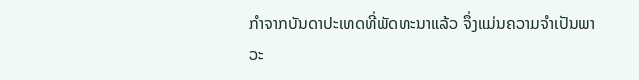ກໍາຈາກບັນດາປະເທດທີ່ພັດທະນາແລ້ວ ຈຶ່ງແມ່ນຄວາມຈໍາເປັນພາວະ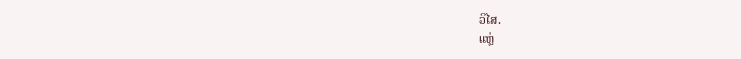ວິໄສ.
ແຫຼ່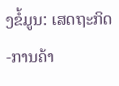ງຂໍ້ມູນ: ເສດຖະກິດ-ການຄ້າ